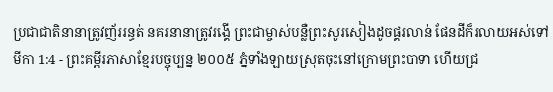ប្រជាជាតិនានាត្រូវញ័ររន្ធត់ នគរនានាត្រូវរង្គើ ព្រះជាម្ចាស់បន្លឺព្រះសូរសៀងដូចផ្គរលាន់ ផែនដីក៏រលាយអស់ទៅ
មីកា 1:4 - ព្រះគម្ពីរភាសាខ្មែរបច្ចុប្បន្ន ២០០៥ ភ្នំទាំងឡាយស្រុតចុះនៅក្រោមព្រះបាទា ហើយជ្រ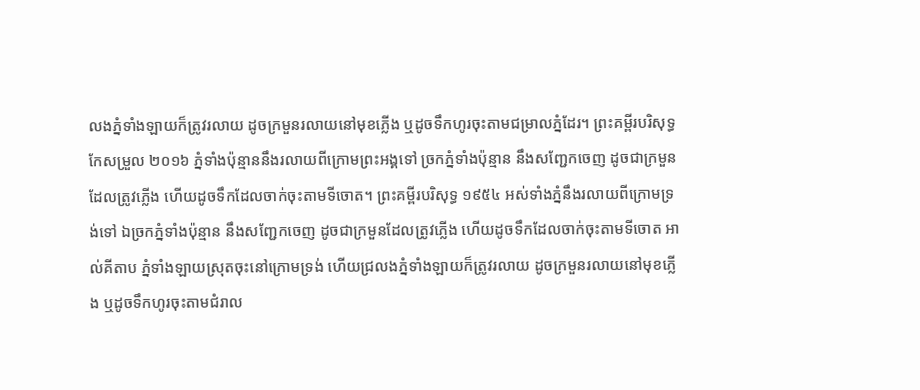លងភ្នំទាំងឡាយក៏ត្រូវរលាយ ដូចក្រមួនរលាយនៅមុខភ្លើង ឬដូចទឹកហូរចុះតាមជម្រាលភ្នំដែរ។ ព្រះគម្ពីរបរិសុទ្ធកែសម្រួល ២០១៦ ភ្នំទាំងប៉ុន្មាននឹងរលាយពីក្រោមព្រះអង្គទៅ ច្រកភ្នំទាំងប៉ុន្មាន នឹងសញ្ជែកចេញ ដូចជាក្រមួនដែលត្រូវភ្លើង ហើយដូចទឹកដែលចាក់ចុះតាមទីចោត។ ព្រះគម្ពីរបរិសុទ្ធ ១៩៥៤ អស់ទាំងភ្នំនឹងរលាយពីក្រោមទ្រង់ទៅ ឯច្រកភ្នំទាំងប៉ុន្មាន នឹងសញ្ជែកចេញ ដូចជាក្រមួនដែលត្រូវភ្លើង ហើយដូចទឹកដែលចាក់ចុះតាមទីចោត អាល់គីតាប ភ្នំទាំងឡាយស្រុតចុះនៅក្រោមទ្រង់ ហើយជ្រលងភ្នំទាំងឡាយក៏ត្រូវរលាយ ដូចក្រមួនរលាយនៅមុខភ្លើង ឬដូចទឹកហូរចុះតាមជំរាល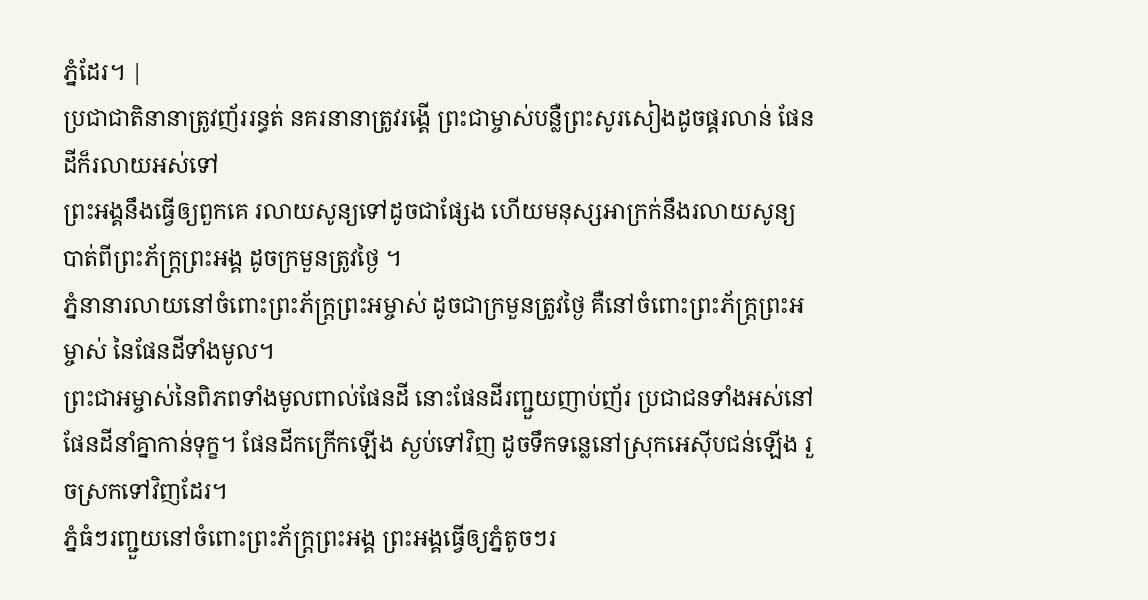ភ្នំដែរ។ |
ប្រជាជាតិនានាត្រូវញ័ររន្ធត់ នគរនានាត្រូវរង្គើ ព្រះជាម្ចាស់បន្លឺព្រះសូរសៀងដូចផ្គរលាន់ ផែនដីក៏រលាយអស់ទៅ
ព្រះអង្គនឹងធ្វើឲ្យពួកគេ រលាយសូន្យទៅដូចជាផ្សែង ហើយមនុស្សអាក្រក់នឹងរលាយសូន្យ បាត់ពីព្រះភ័ក្ត្រព្រះអង្គ ដូចក្រមួនត្រូវថ្ងៃ ។
ភ្នំនានារលាយនៅចំពោះព្រះភ័ក្ត្រព្រះអម្ចាស់ ដូចជាក្រមួនត្រូវថ្ងៃ គឺនៅចំពោះព្រះភ័ក្ត្រព្រះអម្ចាស់ នៃផែនដីទាំងមូល។
ព្រះជាអម្ចាស់នៃពិភពទាំងមូលពាល់ផែនដី នោះផែនដីរញ្ជួយញាប់ញ័រ ប្រជាជនទាំងអស់នៅផែនដីនាំគ្នាកាន់ទុក្ខ។ ផែនដីកក្រើកឡើង ស្ងប់ទៅវិញ ដូចទឹកទន្លេនៅស្រុកអេស៊ីបជន់ឡើង រួចស្រកទៅវិញដែរ។
ភ្នំធំៗរញ្ជួយនៅចំពោះព្រះភ័ក្ត្រព្រះអង្គ ព្រះអង្គធ្វើឲ្យភ្នំតូចៗរ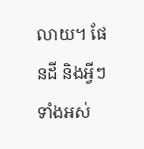លាយ។ ផែនដី និងអ្វីៗទាំងអស់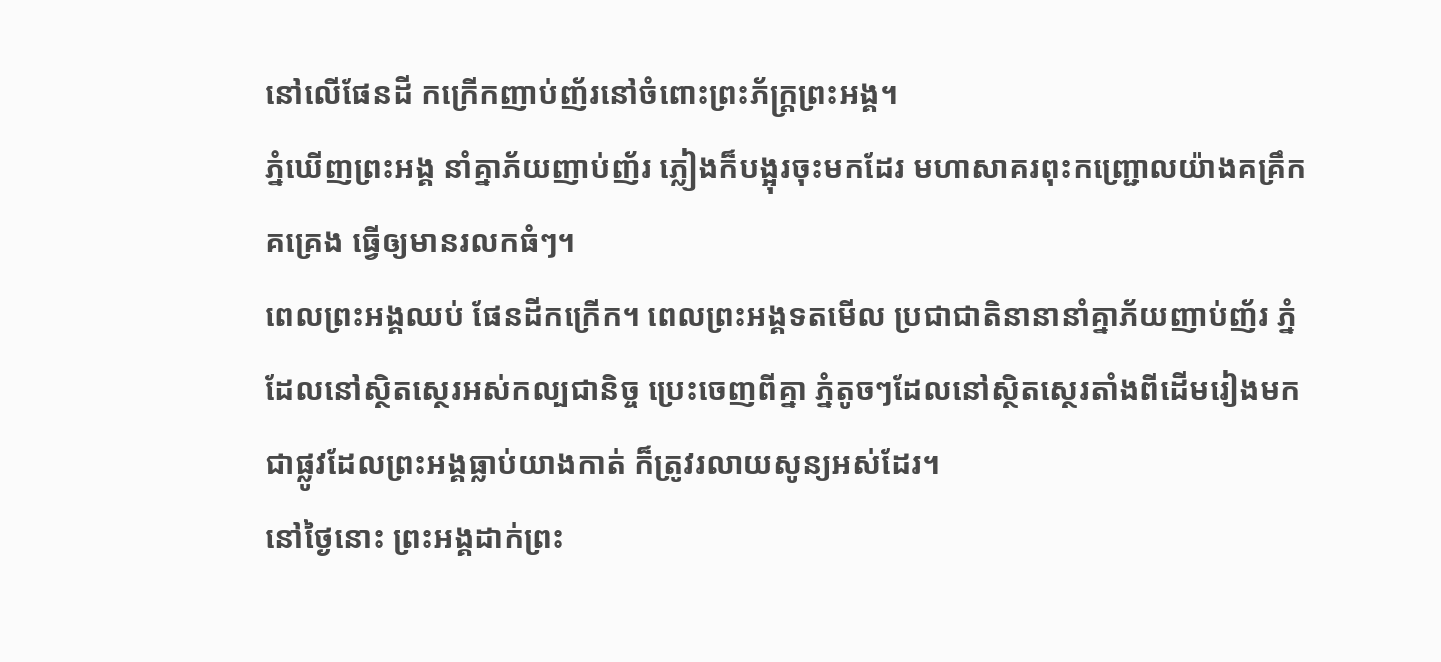នៅលើផែនដី កក្រើកញាប់ញ័រនៅចំពោះព្រះភ័ក្ត្រព្រះអង្គ។
ភ្នំឃើញព្រះអង្គ នាំគ្នាភ័យញាប់ញ័រ ភ្លៀងក៏បង្អុរចុះមកដែរ មហាសាគរពុះកញ្ជ្រោលយ៉ាងគគ្រឹកគគ្រេង ធ្វើឲ្យមានរលកធំៗ។
ពេលព្រះអង្គឈប់ ផែនដីកក្រើក។ ពេលព្រះអង្គទតមើល ប្រជាជាតិនានានាំគ្នាភ័យញាប់ញ័រ ភ្នំដែលនៅស្ថិតស្ថេរអស់កល្បជានិច្ច ប្រេះចេញពីគ្នា ភ្នំតូចៗដែលនៅស្ថិតស្ថេរតាំងពីដើមរៀងមក ជាផ្លូវដែលព្រះអង្គធ្លាប់យាងកាត់ ក៏ត្រូវរលាយសូន្យអស់ដែរ។
នៅថ្ងៃនោះ ព្រះអង្គដាក់ព្រះ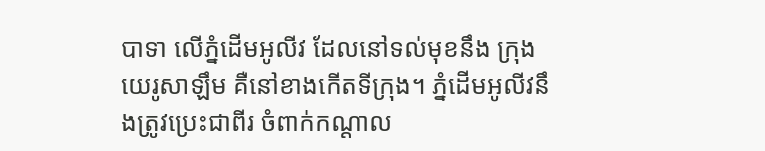បាទា លើភ្នំដើមអូលីវ ដែលនៅទល់មុខនឹង ក្រុងយេរូសាឡឹម គឺនៅខាងកើតទីក្រុង។ ភ្នំដើមអូលីវនឹងត្រូវប្រេះជាពីរ ចំពាក់កណ្ដាល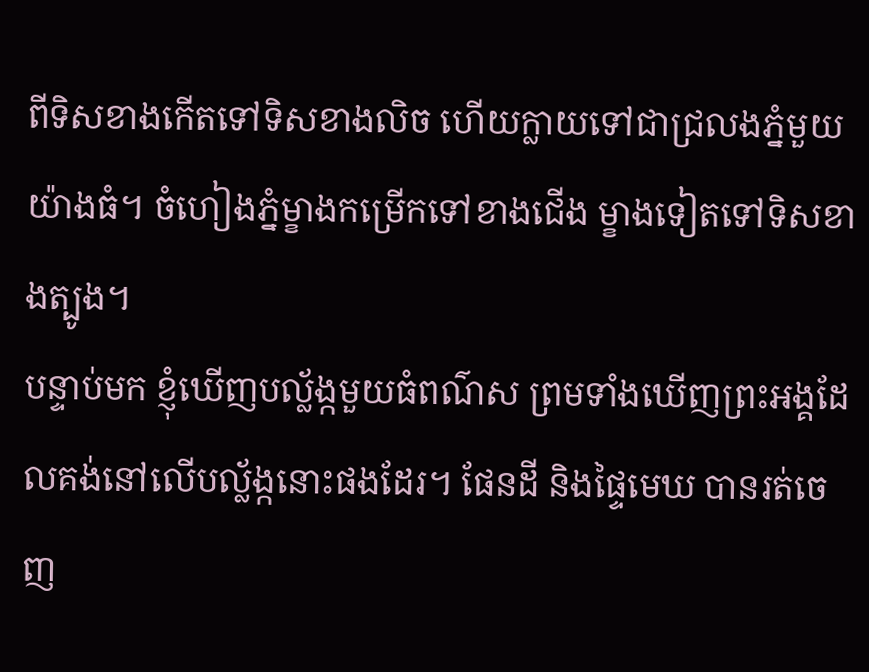ពីទិសខាងកើតទៅទិសខាងលិច ហើយក្លាយទៅជាជ្រលងភ្នំមួយយ៉ាងធំ។ ចំហៀងភ្នំម្ខាងកម្រើកទៅខាងជើង ម្ខាងទៀតទៅទិសខាងត្បូង។
បន្ទាប់មក ខ្ញុំឃើញបល្ល័ង្កមួយធំពណ៌ស ព្រមទាំងឃើញព្រះអង្គដែលគង់នៅលើបល្ល័ង្កនោះផងដែរ។ ផែនដី និងផ្ទៃមេឃ បានរត់ចេញ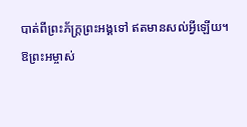បាត់ពីព្រះភ័ក្ត្រព្រះអង្គទៅ ឥតមានសល់អ្វីឡើយ។
ឱព្រះអម្ចាស់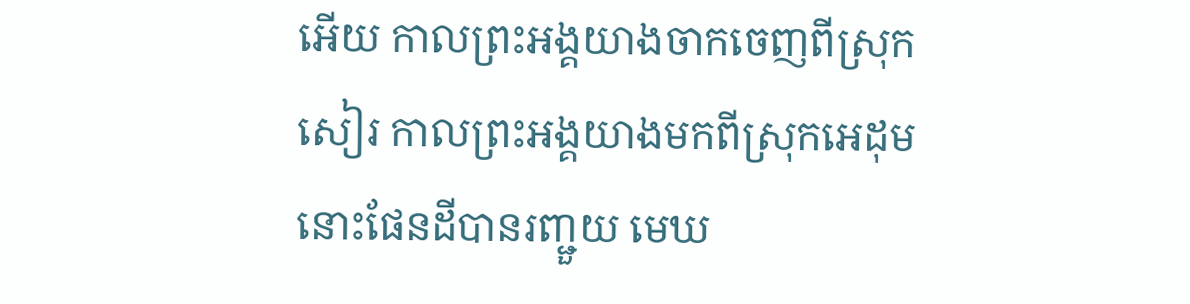អើយ កាលព្រះអង្គយាងចាកចេញពីស្រុកសៀរ កាលព្រះអង្គយាងមកពីស្រុកអេដុម នោះផែនដីបានរញ្ជួយ មេឃ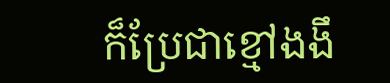ក៏ប្រែជាខ្មៅងងឹ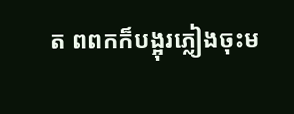ត ពពកក៏បង្អុរភ្លៀងចុះម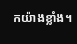កយ៉ាងខ្លាំង។